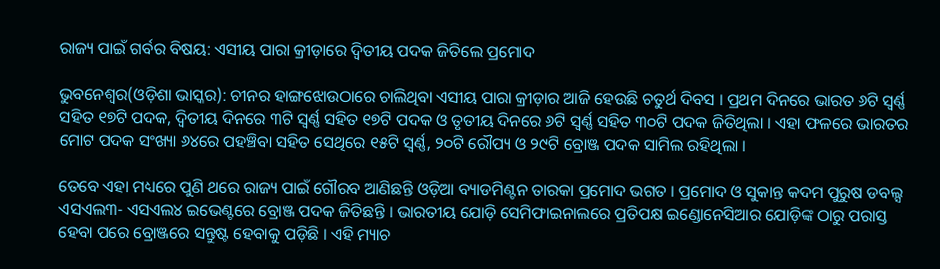ରାଜ୍ୟ ପାଇଁ ଗର୍ବର ବିଷୟ: ଏସୀୟ ପାରା କ୍ରୀଡ଼ାରେ ଦ୍ୱିତୀୟ ପଦକ ଜିତିଲେ ପ୍ରମୋଦ

ଭୁବନେଶ୍ୱର(ଓଡ଼ିଶା ଭାସ୍କର): ଚୀନର ହାଙ୍ଗଝୋଉଠାରେ ଚାଲିଥିବା ଏସୀୟ ପାରା କ୍ରୀଡ଼ାର ଆଜି ହେଉଛି ଚତୁର୍ଥ ଦିବସ । ପ୍ରଥମ ଦିନରେ ଭାରତ ୬ଟି ସ୍ୱର୍ଣ୍ଣ ସହିତ ୧୭ଟି ପଦକ, ଦ୍ୱିତୀୟ ଦିନରେ ୩ଟି ସ୍ୱର୍ଣ୍ଣ ସହିତ ୧୭ଟି ପଦକ ଓ ତୃତୀୟ ଦିନରେ ୬ଟି ସ୍ୱର୍ଣ୍ଣ ସହିତ ୩୦ଟି ପଦକ ଜିତିଥିଲା । ଏହା ଫଳରେ ଭାରତର ମୋଟ ପଦକ ସଂଖ୍ୟା ୬୪ରେ ପହଞ୍ଚିବା ସହିତ ସେଥିରେ ୧୫ଟି ସ୍ୱର୍ଣ୍ଣ, ୨୦ଟି ରୌପ୍ୟ ଓ ୨୯ଟି ବ୍ରୋଞ୍ଜ ପଦକ ସାମିଲ ରହିଥିଲା ।

ତେବେ ଏହା ମଧ୍ୟରେ ପୁଣି ଥରେ ରାଜ୍ୟ ପାଇଁ ଗୌରବ ଆଣିଛନ୍ତି ଓଡ଼ିଆ ବ୍ୟାଡମିଣ୍ଟନ ତାରକା ପ୍ରମୋଦ ଭଗତ । ପ୍ରମୋଦ ଓ ସୁକାନ୍ତ କଦମ ପୁରୁଷ ଡବଲ୍ସ ଏସଏଲ୩- ଏସଏଲ୪ ଇଭେଣ୍ଟରେ ବ୍ରୋଞ୍ଜ ପଦକ ଜିତିଛନ୍ତି । ଭାରତୀୟ ଯୋଡ଼ି ସେମିଫାଇନାଲରେ ପ୍ରତିପକ୍ଷ ଇଣ୍ଡୋନେସିଆର ଯୋଡ଼ିଙ୍କ ଠାରୁ ପରାସ୍ତ ହେବା ପରେ ବ୍ରୋଞ୍ଜରେ ସନ୍ତୁଷ୍ଟ ହେବାକୁ ପଡ଼ିଛି । ଏହି ମ୍ୟାଚ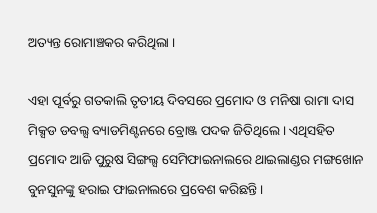ଅତ୍ୟନ୍ତ ରୋମାଞ୍ଚକର କରିଥିଲା ।

ଏହା ପୂର୍ବରୁ ଗତକାଲି ତୃତୀୟ ଦିବସରେ ପ୍ରମୋଦ ଓ ମନିଷା ରାମା ଦାସ ମିକ୍ସଡ ଡବଲ୍ସ ବ୍ୟାଡମିଣ୍ଟନରେ ବ୍ରୋଞ୍ଜ ପଦକ ଜିତିଥିଲେ । ଏଥିସହିତ ପ୍ରମୋଦ ଆଜି ପୁରୁଷ ସିଙ୍ଗଲ୍ସ ସେମିଫାଇନାଲରେ ଥାଇଲାଣ୍ଡର ମଙ୍ଗଖୋନ ବୁନସୁନଙ୍କୁ ହରାଇ ଫାଇନାଲରେ ପ୍ରବେଶ କରିଛନ୍ତି ।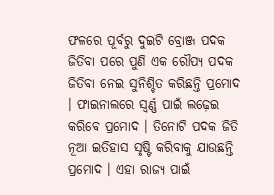ଫଳରେ ପୂର୍ବରୁ ଦୁଇଟି ବ୍ରୋଞ୍ଜ ପଦକ ଜିତିବା ପରେ ପୁଣି ଏକ ରୌପ୍ୟ ପଦକ ଜିତିବା ନେଇ ସୁନିଶ୍ଚିତ କରିଛନ୍ତି ପ୍ରମୋଦ । ଫାଇନାଲରେ ସ୍ୱର୍ଣ୍ଣ ପାଇଁ ଲଢ଼େଇ କରିବେ ପ୍ରମୋଦ । ତିନୋଟି ପଦକ ଜିତି ନୂଆ ଇତିହାସ ସୃଷ୍ଟି କରିବାକୁ ଯାଉଛନ୍ତି ପ୍ରମୋଦ । ଏହା ରାଜ୍ୟ ପାଇଁ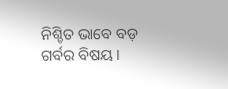ନିଶ୍ଚିତ ଭାବେ ବଡ଼ ଗର୍ବର ବିଷୟ ।